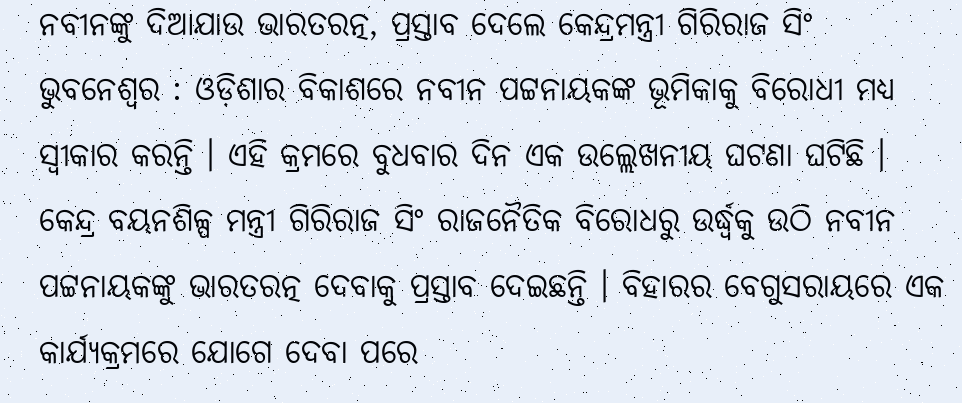ନବୀନଙ୍କୁ ଦିଆଯାଉ ଭାରତରତ୍ନ, ପ୍ରସ୍ତାବ ଦେଲେ କେନ୍ଦ୍ରମନ୍ତ୍ରୀ ଗିରିରାଜ ସିଂ
ଭୁବନେଶ୍ବର : ଓଡ଼ିଶାର ବିକାଶରେ ନବୀନ ପଟ୍ଟନାୟକଙ୍କ ଭୂମିକାକୁ ବିରୋଧୀ ମଧ୍ୟ ସ୍ୱୀକାର କରନ୍ତି । ଏହି କ୍ରମରେ ବୁଧବାର ଦିନ ଏକ ଉଲ୍ଲେଖନୀୟ ଘଟଣା ଘଟିଛି । କେନ୍ଦ୍ର ବୟନଶିଳ୍ପ ମନ୍ତ୍ରୀ ଗିରିରାଜ ସିଂ ରାଜନୈତିକ ବିରୋଧରୁ ଉର୍ଦ୍ଧ୍ୱକୁ ଉଠି ନବୀନ ପଟ୍ଟନାୟକଙ୍କୁ ଭାରତରତ୍ନ ଦେବାକୁ ପ୍ରସ୍ତାବ ଦେଇଛନ୍ତି । ବିହାରର ବେଗୁସରାୟରେ ଏକ କାର୍ଯ୍ୟକ୍ରମରେ ଯୋଗେ ଦେବା ପରେ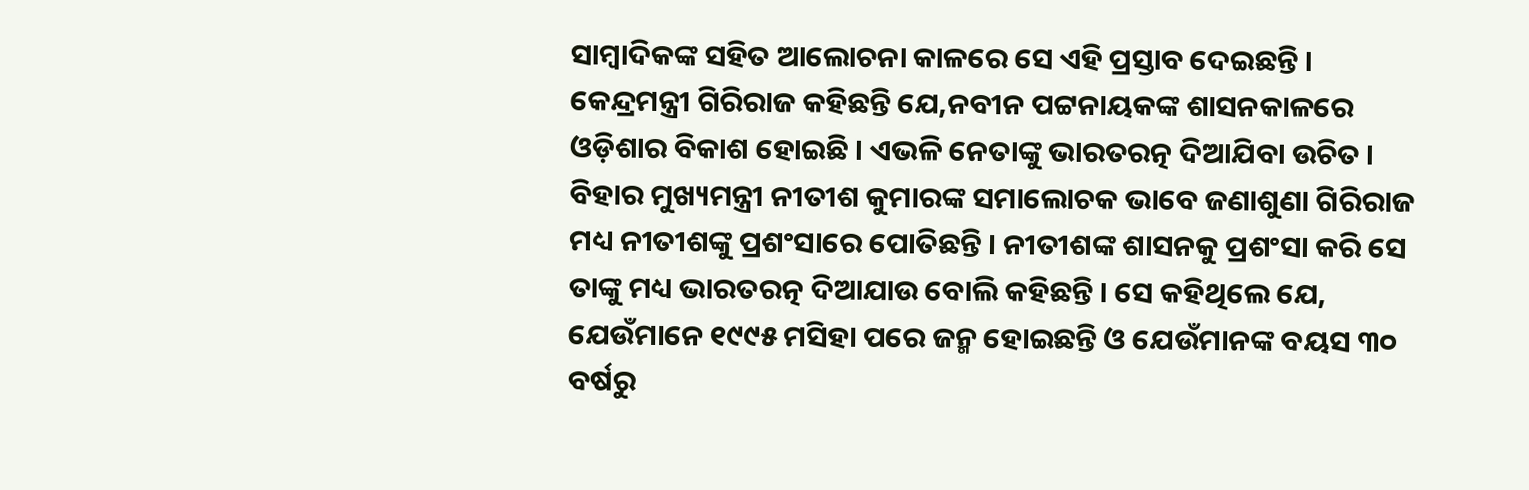ସାମ୍ବାଦିକଙ୍କ ସହିତ ଆଲୋଚନା କାଳରେ ସେ ଏହି ପ୍ରସ୍ତାବ ଦେଇଛନ୍ତି ।
କେନ୍ଦ୍ରମନ୍ତ୍ରୀ ଗିରିରାଜ କହିଛନ୍ତି ଯେ,ନବୀନ ପଟ୍ଟନାୟକଙ୍କ ଶାସନକାଳରେ ଓଡ଼ିଶାର ବିକାଶ ହୋଇଛି । ଏଭଳି ନେତାଙ୍କୁ ଭାରତରତ୍ନ ଦିଆଯିବା ଉଚିତ । ବିହାର ମୁଖ୍ୟମନ୍ତ୍ରୀ ନୀତୀଶ କୁମାରଙ୍କ ସମାଲୋଚକ ଭାବେ ଜଣାଶୁଣା ଗିରିରାଜ ମଧ୍ୟ ନୀତୀଶଙ୍କୁ ପ୍ରଶଂସାରେ ପୋତିଛନ୍ତି । ନୀତୀଶଙ୍କ ଶାସନକୁ ପ୍ରଶଂସା କରି ସେ ତାଙ୍କୁ ମଧ୍ୟ ଭାରତରତ୍ନ ଦିଆଯାଉ ବୋଲି କହିଛନ୍ତି । ସେ କହିଥିଲେ ଯେ, ଯେଉଁମାନେ ୧୯୯୫ ମସିହା ପରେ ଜନ୍ମ ହୋଇଛନ୍ତି ଓ ଯେଉଁମାନଙ୍କ ବୟସ ୩୦ ବର୍ଷରୁ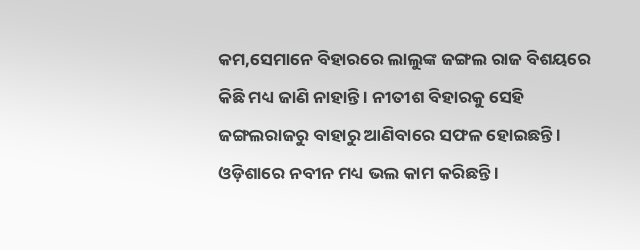କମ,ସେମାନେ ବିହାରରେ ଲାଲୁଙ୍କ ଜଙ୍ଗଲ ରାଜ ବିଶୟରେ କିଛି ମଧ୍ୟ ଜାଣି ନାହାନ୍ତି । ନୀତୀଶ ବିହାରକୁ ସେହି ଜଙ୍ଗଲରାଜରୁ ବାହାରୁ ଆଣିବାରେ ସଫଳ ହୋଇଛନ୍ତି । ଓଡ଼ିଶାରେ ନବୀନ ମଧ୍ୟ ଭଲ କାମ କରିଛନ୍ତି ।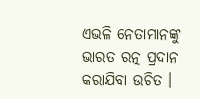ଏଭଳି ନେତାମାନଙ୍କୁ ଭାରତ ରତ୍ନ ପ୍ରଦାନ କରାଯିବା ଉଚିତ ।